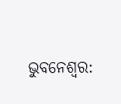ଭୁବନେଶ୍ବର: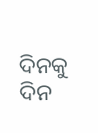ଦିନକୁ ଦିନ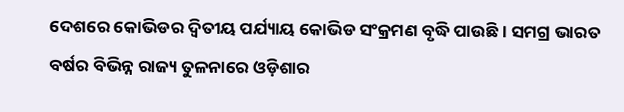ଦେଶରେ କୋଭିଡର ଦ୍ବିତୀୟ ପର୍ଯ୍ୟାୟ କୋଭିଡ ସଂକ୍ରମଣ ବୃଦ୍ଧି ପାଉଛି । ସମଗ୍ର ଭାରତ ବର୍ଷର ବିଭିନ୍ନ ରାଜ୍ୟ ତୁଳନାରେ ଓଡ଼ିଶାର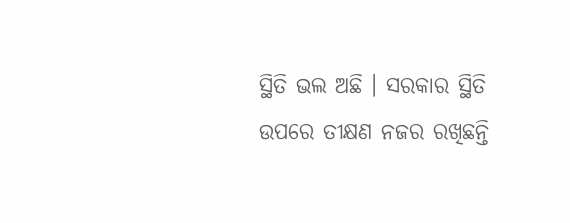ସ୍ଥିତି ଭଲ ଅଛି । ସରକାର ସ୍ଥିତି ଉପରେ ତୀକ୍ଷଣ ନଜର ରଖିଛନ୍ତି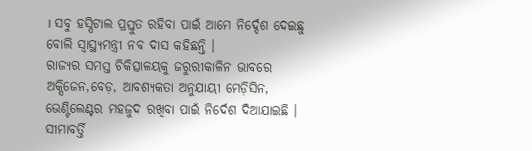। ସବୁ ହସ୍ପିଟାଲ ପ୍ରସ୍ତୁତ ରହିବା ପାଇଁ ଆମେ ନିର୍ଦ୍ଦେଶ ଦେଇଛୁ ବୋଲି ସ୍ବାସ୍ଥ୍ୟମନ୍ତ୍ରୀ ନବ ଦାସ କହିଛନ୍ତି ।
ରାଜ୍ୟର ସମସ୍ତ ଚିକିତ୍ସାଳୟକୁ ଜରୁରୀକାଳିନ ଭାବରେ ଅକ୍ସିଜେନ,ବେଡ଼, ଆବଶ୍ୟକତା ଅନୁଯାୟୀ ମେଡ଼ିସିନ, ଭେଣ୍ଟିଲେଣ୍ଟର ମହଜୁଦ ରଖିବା ପାଇଁ ନିର୍ଦେଶ ଦିଆଯାଇଛି । ସୀମାବର୍ତ୍ତି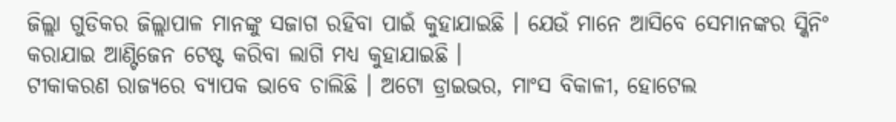ଜିଲ୍ଲା ଗୁଡିକର ଜିଲ୍ଲାପାଳ ମାନଙ୍କୁ ସଜାଗ ରହିବା ପାଇଁ କୁହାଯାଇଛି । ଯେଉଁ ମାନେ ଆସିବେ ସେମାନଙ୍କର ସ୍କିନିଂ କରାଯାଇ ଆଣ୍ଟିଜେନ ଟେଷ୍ଟ କରିବା ଲାଗି ମଧ୍ୟ କୁହାଯାଇଛି ।
ଟୀକାକରଣ ରାଜ୍ୟରେ ବ୍ୟାପକ ଭାବେ ଚାଲିଛି । ଅଟୋ ଡ୍ରାଇଭର, ମାଂସ ବିକାଳୀ, ହୋଟେଲ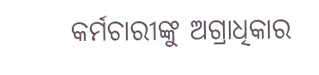କର୍ମଚାରୀଙ୍କୁ ଅଗ୍ରାଧିକାର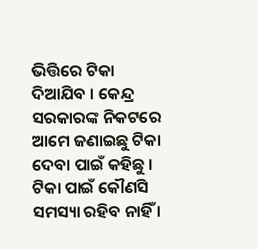ଭିତ୍ତିରେ ଟିକା ଦିଆଯିବ । କେନ୍ଦ୍ର ସରକାରଙ୍କ ନିକଟରେ ଆମେ ଜଣାଇଛୁ ଟିକା ଦେବା ପାଇଁ କହିଛୁ । ଟିକା ପାଇଁ କୌଣସି ସମସ୍ୟା ରହିବ ନାହିଁ ।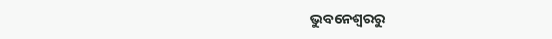ଭୁବନେଶ୍ବରରୁ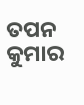ତପନ କୁମାର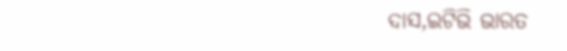ଦାସ,ଇଟିଭି ଭାରତ